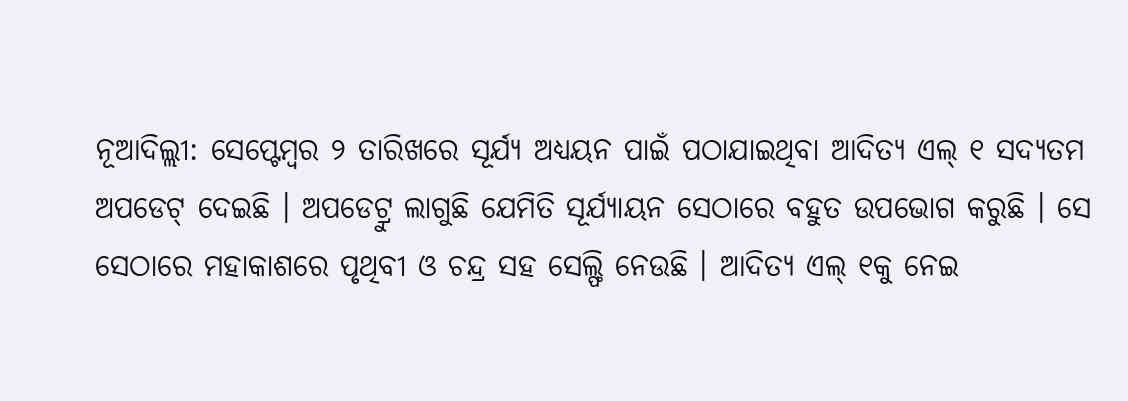ନୂଆଦିଲ୍ଲୀ: ସେପ୍ଟେମ୍ବର ୨ ତାରିଖରେ ସୂର୍ଯ୍ୟ ଅଧ୍ୟୟନ ପାଇଁ ପଠାଯାଇଥିବା ଆଦିତ୍ୟ ଏଲ୍ ୧ ସଦ୍ୟତମ ଅପଡେଟ୍ ଦେଇଛି । ଅପଡେଟ୍ରୁ ଲାଗୁଛି ଯେମିତି ସୂର୍ଯ୍ୟାୟନ ସେଠାରେ ବହୁତ ଉପଭୋଗ କରୁଛି । ସେ ସେଠାରେ ମହାକାଶରେ ପୃଥିବୀ ଓ ଚନ୍ଦ୍ର ସହ ସେଲ୍ଫି ନେଉଛି । ଆଦିତ୍ୟ ଏଲ୍ ୧କୁ ନେଇ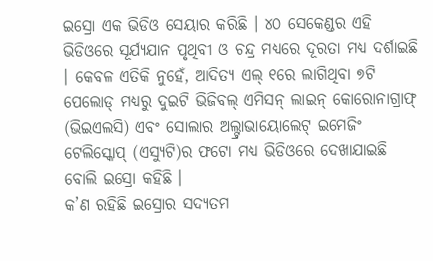ଇସ୍ରୋ ଏକ ଭିଡିଓ ସେୟାର କରିଛି । ୪୦ ସେକେଣ୍ଡର ଏହି ଭିଡିଓରେ ସୂର୍ଯ୍ୟଯାନ ପୃଥିବୀ ଓ ଚନ୍ଦ୍ର ମଧ୍ୟରେ ଦୂରତା ମଧ୍ୟ ଦର୍ଶାଇଛି । କେବଳ ଏତିକି ନୁହେଁ, ଆଦିତ୍ୟ ଏଲ୍ ୧ରେ ଲାଗିଥିବା ୭ଟି ପେଲୋଡ୍ ମଧ୍ୟରୁ ଦୁଇଟି ଭିଜିବଲ୍ ଏମିସନ୍ ଲାଇନ୍ କୋରୋନାଗ୍ରାଫ୍ (ଭିଇଏଲସି) ଏବଂ ସୋଲାର ଅଲ୍ଟ୍ରାଭାୟୋଲେଟ୍ ଇମେଜିଂ ଟେଲିସ୍କୋପ୍ (ଏସ୍ୟୁଟି)ର ଫଟୋ ମଧ୍ୟ ଭିଡିଓରେ ଦେଖାଯାଇଛି ବୋଲି ଇସ୍ରୋ କହିଛି ।
କ’ଣ ରହିଛି ଇସ୍ରୋର ସଦ୍ୟତମ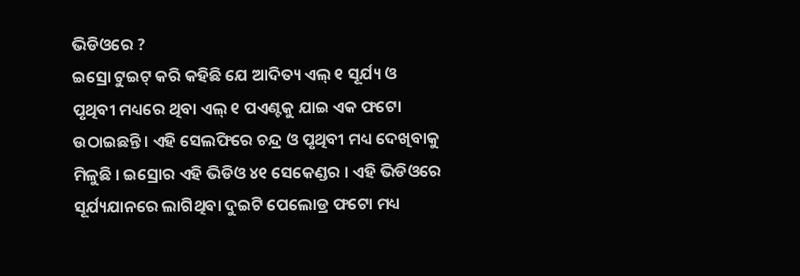ଭିଡିଓରେ ?
ଇସ୍ରୋ ଟୁଇଟ୍ କରି କହିଛି ଯେ ଆଦିତ୍ୟ ଏଲ୍ ୧ ସୂର୍ଯ୍ୟ ଓ ପୃଥିବୀ ମଧ୍ୟରେ ଥିବା ଏଲ୍ ୧ ପଏଣ୍ଟକୁ ଯାଇ ଏକ ଫଟୋ ଉଠାଇଛନ୍ତି । ଏହି ସେଲଫିରେ ଚନ୍ଦ୍ର ଓ ପୃଥିବୀ ମଧ୍ୟ ଦେଖିବାକୁ ମିଳୁଛି । ଇସ୍ରୋର ଏହି ଭିଡିଓ ୪୧ ସେକେଣ୍ଡର । ଏହି ଭିଡିଓରେ ସୂର୍ଯ୍ୟଯାନରେ ଲାଗିଥିବା ଦୁଇଟି ପେଲୋଡ୍ର ଫଟୋ ମଧ୍ୟ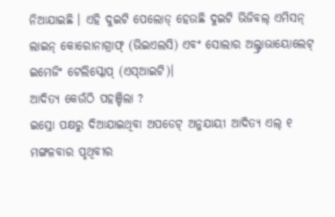ନିଆଯାଇଛି । ଏହି ଦୁଇଟି ପେଲୋଡ୍ ହେଉଛି ଦୁଇଟି ଭିଜିବଲ୍ ଏମିସନ୍ ଲାଇନ୍ କୋରୋନାଗ୍ରାଫ୍ (ଭିଇଏଲସି) ଏବଂ ସୋଲାର ଅଲ୍ଟ୍ରାଭାୟୋଲେଟ୍ ଇମେଜିଂ ଟେଲିସ୍କୋପ୍ (ଏସ୍ଆଇଟି)।
ଆଦିତ୍ୟ କେଉଁଠି ପହଞ୍ଚିଲା ?
ଇସ୍ରୋ ପକ୍ଷରୁ ଦିଆଯାଇଥିବା ଅପଡେଟ୍ ଅନୁଯାୟୀ ଆଦିତ୍ୟ ଏଲ୍ ୧ ମଙ୍ଗଳବାର ପୃଥିବୀର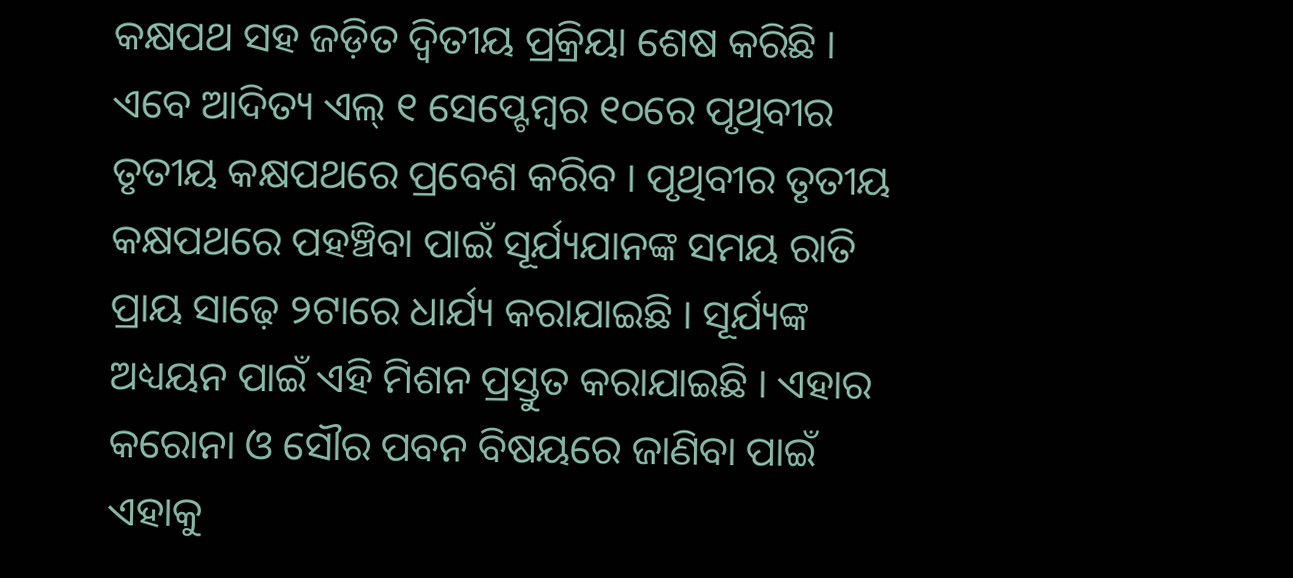କକ୍ଷପଥ ସହ ଜଡ଼ିତ ଦ୍ୱିତୀୟ ପ୍ରକ୍ରିୟା ଶେଷ କରିଛି । ଏବେ ଆଦିତ୍ୟ ଏଲ୍ ୧ ସେପ୍ଟେମ୍ବର ୧୦ରେ ପୃଥିବୀର ତୃତୀୟ କକ୍ଷପଥରେ ପ୍ରବେଶ କରିବ । ପୃଥିବୀର ତୃତୀୟ କକ୍ଷପଥରେ ପହଞ୍ଚିବା ପାଇଁ ସୂର୍ଯ୍ୟଯାନଙ୍କ ସମୟ ରାତି ପ୍ରାୟ ସାଢ଼େ ୨ଟାରେ ଧାର୍ଯ୍ୟ କରାଯାଇଛି । ସୂର୍ଯ୍ୟଙ୍କ ଅଧ୍ୟୟନ ପାଇଁ ଏହି ମିଶନ ପ୍ରସ୍ତୁତ କରାଯାଇଛି । ଏହାର କରୋନା ଓ ସୌର ପବନ ବିଷୟରେ ଜାଣିବା ପାଇଁ ଏହାକୁ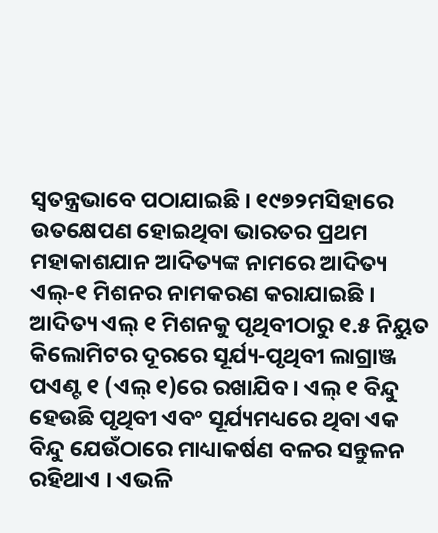ସ୍ୱତନ୍ତ୍ରଭାବେ ପଠାଯାଇଛି । ୧୯୭୨ମସିହାରେ ଉତକ୍ଷେପଣ ହୋଇଥିବା ଭାରତର ପ୍ରଥମ ମହାକାଶଯାନ ଆଦିତ୍ୟଙ୍କ ନାମରେ ଆଦିତ୍ୟ ଏଲ୍-୧ ମିଶନର ନାମକରଣ କରାଯାଇଛି । ଆଦିତ୍ୟ ଏଲ୍ ୧ ମିଶନକୁ ପୃଥିବୀଠାରୁ ୧.୫ ନିୟୁତ କିଲୋମିଟର ଦୂରରେ ସୂର୍ଯ୍ୟ-ପୃଥିବୀ ଲାଗ୍ରାଞ୍ଜ ପଏଣ୍ଟ ୧ (ଏଲ୍ ୧)ରେ ରଖାଯିବ । ଏଲ୍ ୧ ବିନ୍ଦୁ ହେଉଛି ପୃଥିବୀ ଏବଂ ସୂର୍ଯ୍ୟମଧ୍ୟରେ ଥିବା ଏକ ବିନ୍ଦୁ ଯେଉଁଠାରେ ମାଧ୍ୟାକର୍ଷଣ ବଳର ସନ୍ତୁଳନ ରହିଥାଏ । ଏଭଳି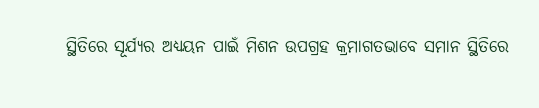ସ୍ଥିତିରେ ସୂର୍ଯ୍ୟର ଅଧ୍ୟୟନ ପାଇଁ ମିଶନ ଉପଗ୍ରହ କ୍ରମାଗତଭାବେ ସମାନ ସ୍ଥିତିରେ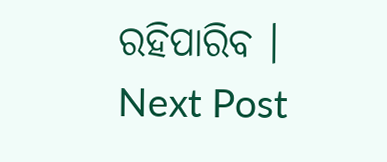ରହିପାରିବ ।
Next Post